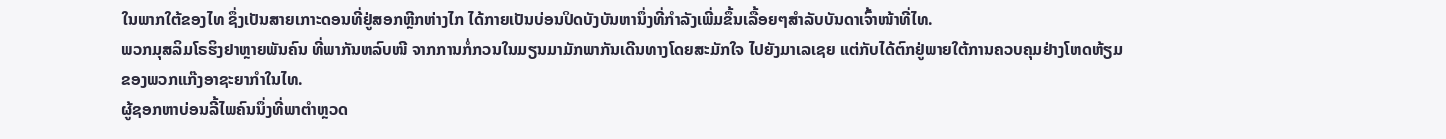ໃນພາກໃຕ້ຂອງໄທ ຊຶ່ງເປັນສາຍເກາະດອນທີ່ຢູ່ສອກຫຼີກຫ່າງໄກ ໄດ້ກາຍເປັນບ່ອນປິດບັງບັນຫານຶ່ງທີ່ກຳລັງເພີ່ມຂຶ້ນເລື້ອຍໆສຳລັບບັນດາເຈົ້າໜ້າທີ່ໄທ.
ພວກມຸສລິມໂຣຮິງຢາຫຼາຍພັນຄົນ ທີ່ພາກັນຫລົບໜີ ຈາກການກໍ່ກວນໃນມຽນມາມັກພາກັນເດີນທາງໂດຍສະມັກໃຈ ໄປຍັງມາເລເຊຍ ແຕ່ກັບໄດ້ຕົກຢູ່ພາຍໃຕ້ການຄວບຄຸມຢ່າງໂຫດຫ້ຽມຂອງພວກແກ໊ງອາຊະຍາກຳໃນໄທ.
ຜູ້ຊອກຫາບ່ອນລີ້ໄພຄົນນຶ່ງທີ່ພາຕຳຫຼວດ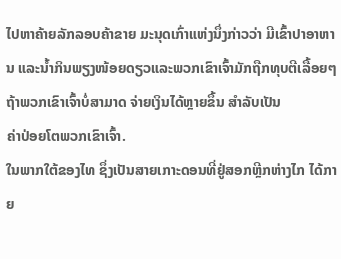ໄປຫາຄ້າຍລັກລອບຄ້າຂາຍ ມະນຸດເກົ່າແຫ່ງນຶ່ງກ່າວວ່າ ມີເຂົ້າປາອາຫານ ແລະນ້ຳກິນພຽງໜ້ອຍດຽວແລະພວກເຂົາເຈົ້າມັກຖືກທຸບຕີເລື້ອຍໆຖ້າພວກເຂົາເຈົ້າບໍ່ສາມາດ ຈ່າຍເງິນໄດ້ຫຼາຍຂຶ້ນ ສຳລັບເປັນ
ຄ່າປ່ອຍໂຕພວກເຂົາເຈົ້າ.
ໃນພາກໃຕ້ຂອງໄທ ຊຶ່ງເປັນສາຍເກາະດອນທີ່ຢູ່ສອກຫຼີກຫ່າງໄກ ໄດ້ກາຍ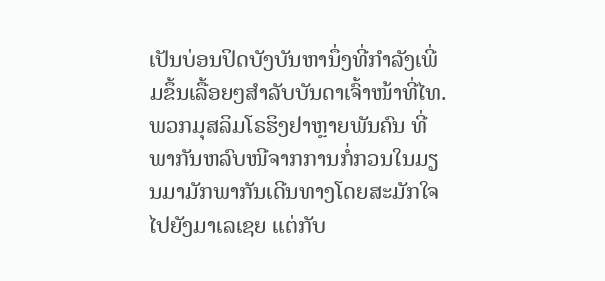ເປັນບ່ອນປິດບັງບັນຫານຶ່ງທີ່ກຳລັງເພີ່ມຂຶ້ນເລື້ອຍໆສຳລັບບັນດາເຈົ້າໜ້າທີ່ໄທ.
ພວກມຸສລິມໂຣຮິງຢາຫຼາຍພັນຄົນ ທີ່ພາກັນຫລົບໜີຈາກການກໍ່ກວນໃນມຽນມາມັກພາກັນເດີນທາງໂດຍສະມັກໃຈໄປຍັງມາເລເຊຍ ແຕ່ກັບ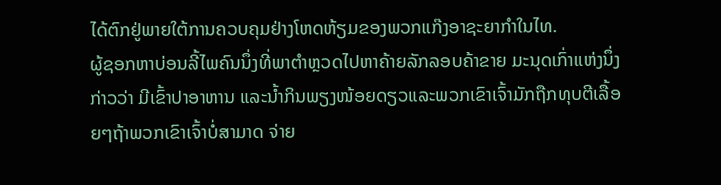ໄດ້ຕົກຢູ່ພາຍໃຕ້ການຄວບຄຸມຢ່າງໂຫດຫ້ຽມຂອງພວກແກ໊ງອາຊະຍາກຳໃນໄທ.
ຜູ້ຊອກຫາບ່ອນລີ້ໄພຄົນນຶ່ງທີ່ພາຕຳຫຼວດໄປຫາຄ້າຍລັກລອບຄ້າຂາຍ ມະນຸດເກົ່າແຫ່ງນຶ່ງກ່າວວ່າ ມີເຂົ້າປາອາຫານ ແລະນ້ຳກິນພຽງໜ້ອຍດຽວແລະພວກເຂົາເຈົ້າມັກຖືກທຸບຕີເລື້ອຍໆຖ້າພວກເຂົາເຈົ້າບໍ່ສາມາດ ຈ່າຍ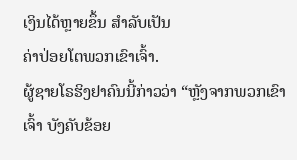ເງິນໄດ້ຫຼາຍຂຶ້ນ ສຳລັບເປັນ
ຄ່າປ່ອຍໂຕພວກເຂົາເຈົ້າ.
ຜູ້ຊາຍໂຣຮິງຢາຄົນນີ້ກ່າວວ່າ “ຫຼັງຈາກພວກເຂົາເຈົ້າ ບັງຄັບຂ້ອຍ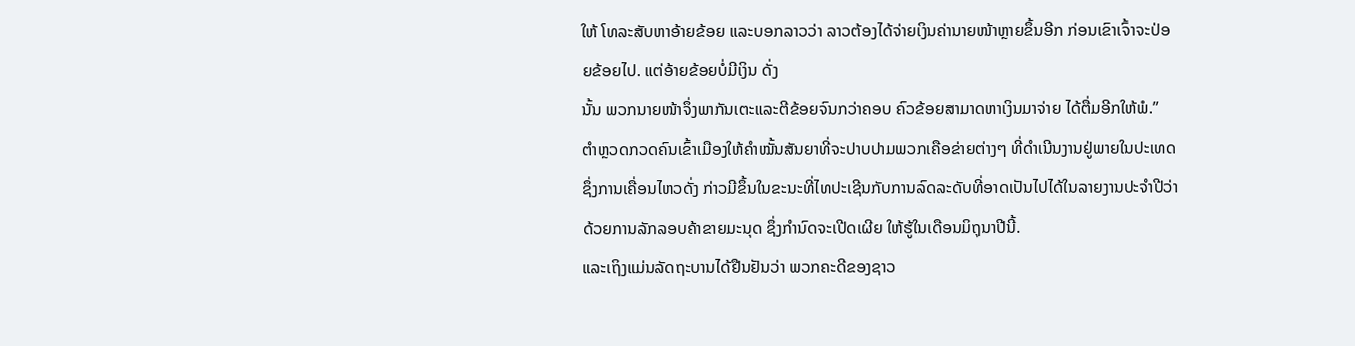ໃຫ້ ໂທລະສັບຫາອ້າຍຂ້ອຍ ແລະບອກລາວວ່າ ລາວຕ້ອງໄດ້ຈ່າຍເງິນຄ່ານາຍໜ້າຫຼາຍຂຶ້ນອີກ ກ່ອນເຂົາເຈົ້າຈະປ່ອຍຂ້ອຍໄປ. ແຕ່ອ້າຍຂ້ອຍບໍ່ມີເງິນ ດັ່ງ
ນັ້ນ ພວກນາຍໜ້າຈຶ່ງພາກັນເຕະແລະຕີຂ້ອຍຈົນກວ່າຄອບ ຄົວຂ້ອຍສາມາດຫາເງິນມາຈ່າຍ ໄດ້ຕື່ມອີກໃຫ້ພໍ.”
ຕຳຫຼວດກວດຄົນເຂົ້າເມືອງໃຫ້ຄຳໝັ້ນສັນຍາທີ່ຈະປາບປາມພວກເຄືອຂ່າຍຕ່າງໆ ທີ່ດຳເນີນງານຢູ່ພາຍໃນປະເທດ ຊຶ່ງການເຄື່ອນໄຫວດັ່ງ ກ່າວມີຂຶ້ນໃນຂະນະທີ່ໄທປະເຊີນກັບການລົດລະດັບທີ່ອາດເປັນໄປໄດ້ໃນລາຍງານປະຈຳປີວ່າດ້ວຍການລັກລອບຄ້າຂາຍມະນຸດ ຊຶ່ງກຳນົດຈະເປີດເຜີຍ ໃຫ້ຮູ້ໃນເດືອນມິຖຸນາປີນີ້.
ແລະເຖິງແມ່ນລັດຖະບານໄດ້ຢືນຢັນວ່າ ພວກຄະດີຂອງຊາວ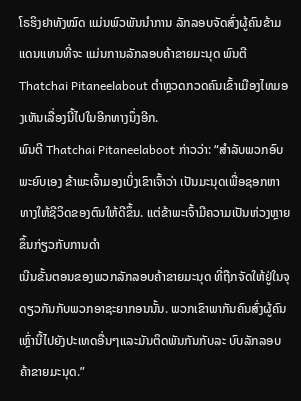ໂຣຮິງຢາທັງໝົດ ແມ່ນພົວພັນນຳການ ລັກລອບຈັດສົ່ງຜູ້ຄົນຂ້າມແດນແທນທີ່ຈະ ແມ່ນການລັກລອບຄ້າຂາຍມະນຸດ ພົນຕີ Thatchai Pitaneelabout ຕຳຫຼວດກວດຄົນເຂົ້າເມືອງໄທມອງເຫັນເລື່ອງນີ້ໄປໃນອີກທາງນຶ່ງອີກ.
ພົນຕີ Thatchai Pitaneelaboot ກ່າວວ່າ: “ສຳລັບພວກອົບພະຍົບເອງ ຂ້າພະເຈົ້າມອງເບິ່ງເຂົາເຈົ້າວ່າ ເປັນມະນຸດເພື່ອຊອກຫາທາງໃຫ້ຊີວິດຂອງຕົນໃຫ້ດີຂຶ້ນ. ແຕ່ຂ້າພະເຈົ້າມີຄວາມເປັນຫ່ວງຫຼາຍຂຶ້ນກ່ຽວກັບການດຳ
ເນີນຂັ້ນຕອນຂອງພວກລັກລອບຄ້າຂາຍມະນຸດ ທີ່ຖືກຈັດໃຫ້ຢູ່ໃນຈຸດຽວກັນກັບພວກອາຊະຍາກອນນັ້ນ. ພວກເຂົາພາກັນຄົນສົ່ງຜູ້ຄົນເຫຼົ່ານີ້ໄປຍັງປະເທດອື່ນໆແລະມັນຕິດພັນກັນກັບລະ ບົບລັກລອບຄ້າຂາຍມະນຸດ.”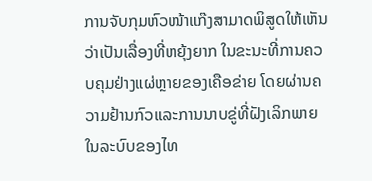ການຈັບກຸມຫົວໜ້າແກ໊ງສາມາດພິສູດໃຫ້ເຫັນວ່າເປັນເລື່ອງທີ່ຫຍຸ້ງຍາກ ໃນຂະນະທີ່ການຄວບຄຸມຢ່າງແຜ່ຫຼາຍຂອງເຄືອຂ່າຍ ໂດຍຜ່ານຄວາມຢ້ານກົວແລະການນາບຂູ່ທີ່ຝັງເລິກພາຍໃນລະບົບຂອງໄທ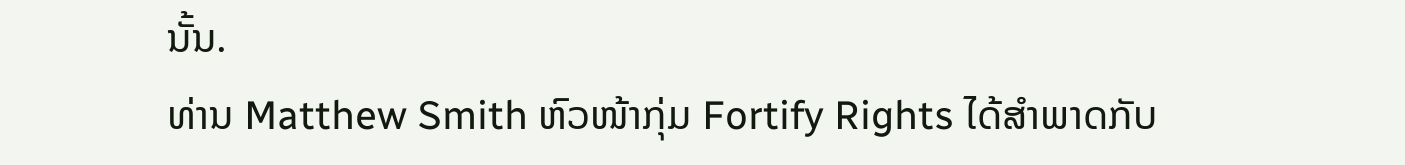ນັ້ນ.
ທ່ານ Matthew Smith ຫົວໜ້າກຸ່ມ Fortify Rights ໄດ້ສຳພາດກັບ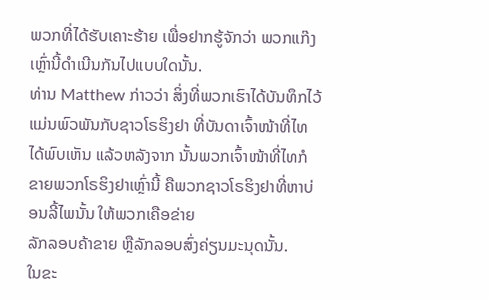ພວກທີ່ໄດ້ຮັບເຄາະຮ້າຍ ເພື່ອຢາກຮູ້ຈັກວ່າ ພວກແກ໊ງເຫຼົ່ານີ້ດຳເນີນກັນໄປແບບໃດນັ້ນ.
ທ່ານ Matthew ກ່າວວ່າ ສິ່ງທີ່ພວກເຮົາໄດ້ບັນທຶກໄວ້ ແມ່ນພົວພັນກັບຊາວໂຣຮິງຢາ ທີ່ບັນດາເຈົ້າໜ້າທີ່ໄທໄດ້ພົບເຫັນ ແລ້ວຫລັງຈາກ ນັ້ນພວກເຈົ້າໜ້າທີ່ໄທກໍຂາຍພວກໂຣຮິງຢາເຫຼົ່ານີ້ ຄືພວກຊາວໂຣຮິງຢາທີ່ຫາບ່ອນລີ້ໄພນັ້ນ ໃຫ້ພວກເຄືອຂ່າຍ
ລັກລອບຄ້າຂາຍ ຫຼືລັກລອບສົ່ງຄ່ຽນມະນຸດນັ້ນ.
ໃນຂະ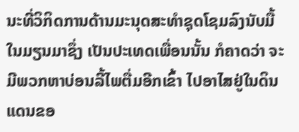ນະທີ່ວິກິດການດ້ານມະນຸດສະທຳຊຸດໂຊມລົງນັບມື້ໃນມຽນມາຊຶ່ງ ເປັນປະເທດເພື່ອນນັ້ນ ກໍຄາດວ່າ ຈະມີພວກຫາບ່ອນລີ້ໄພຕື່ມອີກເຂົ້າ ໄປອາໄສຢູ່ໃນດິນແດນຂອ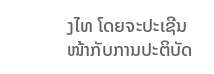ງໄທ ໂດຍຈະປະເຊີນໜ້າກັບການປະຕິບັດ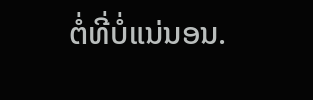ຕໍ່ທີ່ບໍ່ແນ່ນອນ.